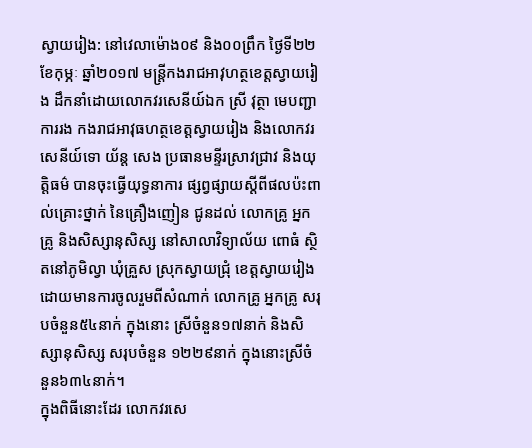ស្វាយរៀង: នៅវេលាម៉ោង០៩ និង០០ព្រឹក ថ្ងៃទី២២ ខែកុម្ភៈ ឆ្នាំ២០១៧ មន្ត្រីកងរាជអាវុហត្ថខេត្តស្វាយរៀង ដឹកនាំដោយលោកវរសេនីយ៍ឯក ស្រី វុត្ថា មេបញ្ជាការរង កងរាជអាវុធហត្ថខេត្តស្វាយរៀង និងលោកវរសេនីយ៍ទោ យ័ន្ត សេង ប្រធានមន្ទីរស្រាវជ្រាវ និងយុត្តិធម៌ បានចុះធ្វើយុទ្ធនាការ ផ្សព្វផ្សាយស្ដីពីផលប៉ះពាល់គ្រោះថ្នាក់ នៃគ្រឿងញៀន ជូនដល់ លោកគ្រូ អ្នកគ្រូ និងសិស្សានុសិស្ស នៅសាលាវិទ្យាល័យ ពោធំ ស្ថិតនៅភូមិល្វា ឃុំគ្រួស ស្រុកស្វាយជ្រុំ ខេត្តស្វាយរៀង ដោយមានការចូលរួមពីសំណាក់ លោកគ្រូ អ្នកគ្រូ សរុបចំនួន៥៤នាក់ ក្នុងនោះ ស្រីចំនួន១៧នាក់ និងសិស្សានុសិស្ស សរុបចំនួន ១២២៩នាក់ ក្នុងនោះស្រីចំនួន៦៣៤នាក់។
ក្នុងពិធីនោះដែរ លោកវរសេ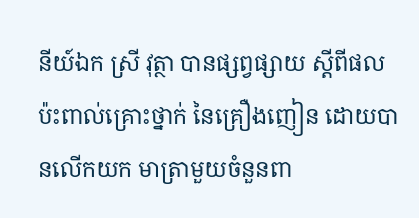នីយ៍ឯក ស្រី វុត្ថា បានផ្សព្វផ្សាយ ស្ដីពីផលប៉ះពាល់គ្រោះថ្នាក់ នៃគ្រឿងញៀន ដោយបានលើកយក មាត្រាមួយចំនួនពា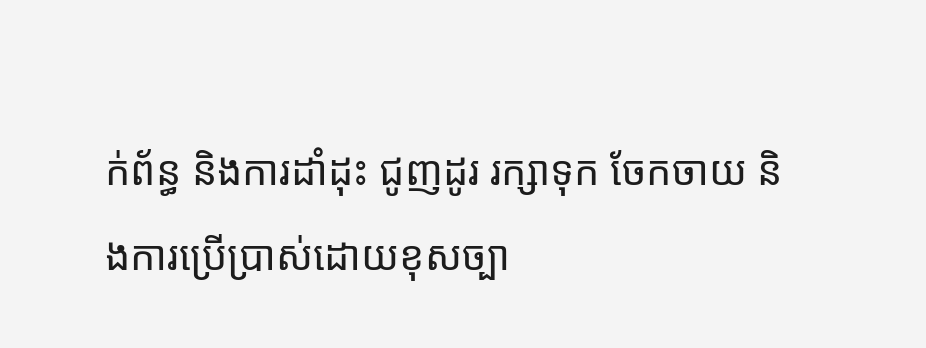ក់ព័ន្ធ និងការដាំដុះ ជូញដូរ រក្សាទុក ចែកចាយ និងការប្រើប្រាស់ដោយខុសច្បា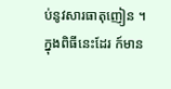ប់នូវសារធាតុញៀន ។
ក្នុងពិធីនេះដែរ ក៍មាន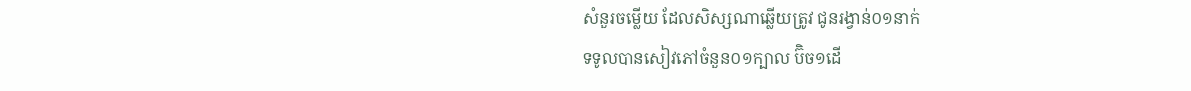សំនួរចម្លើយ ដែលសិស្សណាឆ្លើយត្រូវ ជូនរង្វាន់០១នាក់
ទទូលបានសៀវភៅចំនួន០១ក្បាល ប៊ិច១ដើ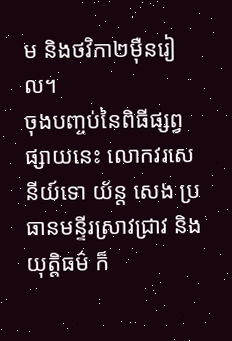ម និងថវិកា២ម៉ឺនរៀល។
ចុងបញ្ចប់នៃពិធីផ្សព្វផ្សាយនេះ លោកវរសេនីយ៍ទោ យ័ន្ត សេង ប្រធានមន្ទីរស្រាវជ្រាវ និងយុត្តិធម៌ ក៏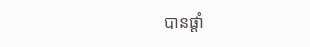បានផ្តាំ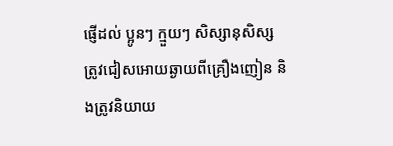ផ្ញើដល់ ប្អូនៗ ក្មួយៗ សិស្សានុសិស្ស ត្រូវជៀសអោយឆ្ងាយពីគ្រឿងញៀន និងត្រូវនិយាយ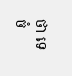ថា ទេ ចំ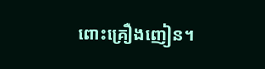ពោះគ្រឿងញៀន។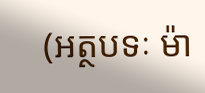(អត្ថបទៈ ម៉ា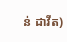ន់ ដាវីត)